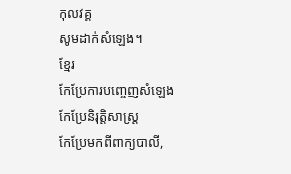កុលវគ្គ
សូមដាក់សំឡេង។
ខ្មែរ
កែប្រែការបញ្ចេញសំឡេង
កែប្រែនិរុត្តិសាស្ត្រ
កែប្រែមកពីពាក្យបាលី,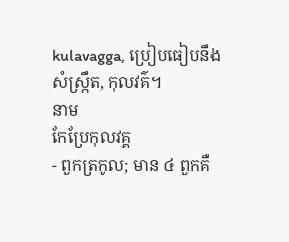kulavagga, ប្រៀបធៀបនឹងសំស្ក្រឹត, កុលវគ៌។
នាម
កែប្រែកុលវគ្គ
- ពួកត្រកូល; មាន ៤ ពួកគឺ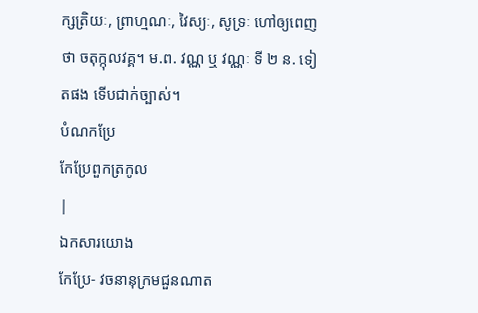ក្សត្រិយៈ, ព្រាហ្មណៈ, វៃស្យៈ, សូទ្រៈ ហៅឲ្យពេញថា ចតុក្កុលវគ្គ។ ម.ព. វណ្ណ ឬ វណ្ណៈ ទី ២ ន. ទៀតផង ទើបជាក់ច្បាស់។
បំណកប្រែ
កែប្រែពួកត្រកូល
|
ឯកសារយោង
កែប្រែ- វចនានុក្រមជួនណាត